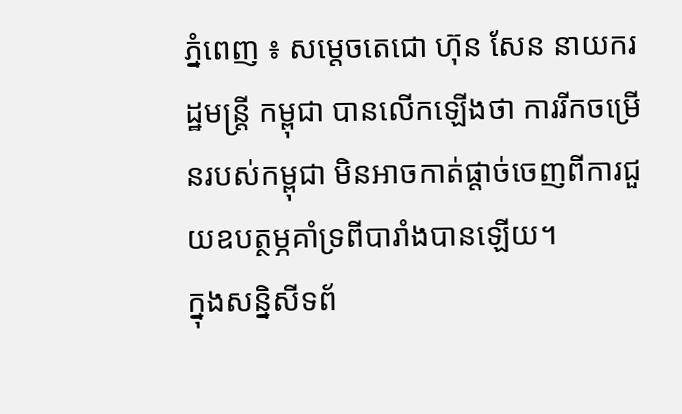ភ្នំពេញ ៖ សម្តេចតេជោ ហ៊ុន សែន នាយករដ្ឋមន្ដ្រី កម្ពុជា បានលើកឡើងថា ការរីកចម្រើនរបស់កម្ពុជា មិនអាចកាត់ផ្តាច់ចេញពីការជួយឧបត្ថម្ភគាំទ្រពីបារាំងបានឡើយ។
ក្នុងសន្និសីទព័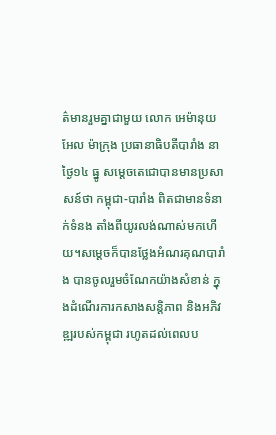ត៌មានរួមគ្នាជាមួយ លោក អេម៉ានុយអែល ម៉ាក្រុង ប្រធានាធិបតីបារាំង នាថ្ងៃ១៤ ធ្នូ សម្តេចតេជោបានមានប្រសាសន៍ថា កម្ពុជា-បារាំង ពិតជាមានទំនាក់ទំនង តាំងពីយូរលង់ណាស់មកហើយ។សម្តេចក៏បានថ្លែងអំណរគុណបារាំង បានចូលរួមចំណែកយ៉ាងសំខាន់ ក្នុងដំណើរការកសាងសន្តិភាព និងអភិវឌ្ឍរបស់កម្ពុជា រហូតដល់ពេលប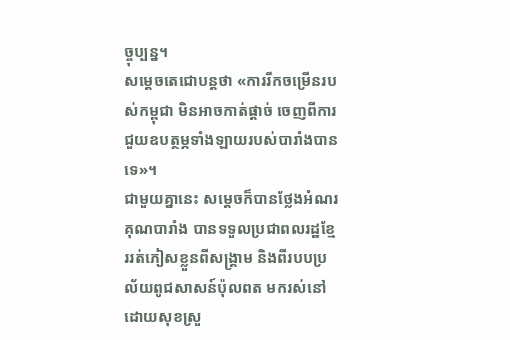ច្ចុប្បន្ន។
សម្ដេចតេជោបន្តថា «ការរីកចម្រើនរបស់កម្ពុជា មិនអាចកាត់ផ្តាច់ ចេញពីការជួយឧបត្ថម្ភទាំងឡាយរបស់បារាំងបានទេ»។
ជាមួយគ្នានេះ សម្តេចក៏បានថ្លែងអំណរគុណបារាំង បានទទួលប្រជាពលរដ្ឋខ្មែររត់ភៀសខ្លួនពីសង្គ្រាម និងពីរបបប្រល័យពូជសាសន៍ប៉ុលពត មករស់នៅដោយសុខស្រួ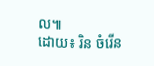ល៕
ដោយ៖ រិន ចំរើន